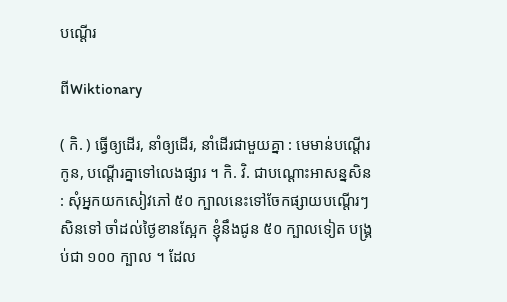បណ្ដើរ

ពីWiktionary

( កិ. ) ធ្វើឲ្យដើរ, នាំឲ្យដើរ, នាំដើរជាមួយគ្នា : មេមាន់បណ្ដើរកូន, បណ្ដើរគ្នាទៅលេងផ្សារ ។ កិ. វិ. ជាបណ្ដោះអាសន្នសិន : សុំអ្នកយកសៀវភៅ ៥០ ក្បាលនេះទៅចែកផ្សាយបណ្ដើរៗសិនទៅ ចាំដល់ថ្ងៃខានស្អែក ខ្ញុំនឹងជូន ៥០ ក្បាលទៀត បង្គ្រប់ជា ១០០ ក្បាល ។ ដែល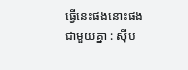ធ្វើនេះផងនោះផងជាមួយគ្នា : ស៊ីប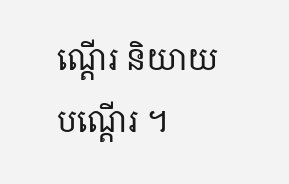ណ្ដើរ និយាយបណ្ដើរ ។